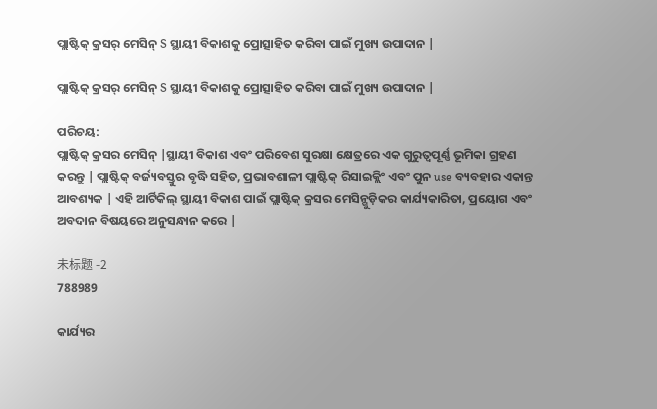ପ୍ଲାଷ୍ଟିକ୍ କ୍ରସର୍ ମେସିନ୍ S ସ୍ଥାୟୀ ବିକାଶକୁ ପ୍ରୋତ୍ସାହିତ କରିବା ପାଇଁ ମୁଖ୍ୟ ଉପାଦାନ |

ପ୍ଲାଷ୍ଟିକ୍ କ୍ରସର୍ ମେସିନ୍ S ସ୍ଥାୟୀ ବିକାଶକୁ ପ୍ରୋତ୍ସାହିତ କରିବା ପାଇଁ ମୁଖ୍ୟ ଉପାଦାନ |

ପରିଚୟ:
ପ୍ଲାଷ୍ଟିକ୍ କ୍ରସର ମେସିନ୍ |ସ୍ଥାୟୀ ବିକାଶ ଏବଂ ପରିବେଶ ସୁରକ୍ଷା କ୍ଷେତ୍ରରେ ଏକ ଗୁରୁତ୍ୱପୂର୍ଣ୍ଣ ଭୂମିକା ଗ୍ରହଣ କରନ୍ତୁ | ପ୍ଲାଷ୍ଟିକ୍ ବର୍ଜ୍ୟବସ୍ତୁର ବୃଦ୍ଧି ସହିତ, ପ୍ରଭାବଶାଳୀ ପ୍ଲାଷ୍ଟିକ୍ ରିସାଇକ୍ଲିଂ ଏବଂ ପୁନ use ବ୍ୟବହାର ଏକାନ୍ତ ଆବଶ୍ୟକ | ଏହି ଆର୍ଟିକିଲ୍ ସ୍ଥାୟୀ ବିକାଶ ପାଇଁ ପ୍ଲାଷ୍ଟିକ୍ କ୍ରସର ମେସିନ୍ଗୁଡ଼ିକର କାର୍ଯ୍ୟକାରିତା, ପ୍ରୟୋଗ ଏବଂ ଅବଦାନ ବିଷୟରେ ଅନୁସନ୍ଧାନ କରେ |

未标题 -2
788989

କାର୍ଯ୍ୟର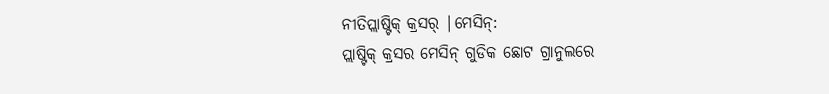ନୀତିପ୍ଲାଷ୍ଟିକ୍ କ୍ରସର୍ |ମେସିନ୍:
ପ୍ଲାଷ୍ଟିକ୍ କ୍ରସର ମେସିନ୍ ଗୁଡିକ ଛୋଟ ଗ୍ରାନୁଲରେ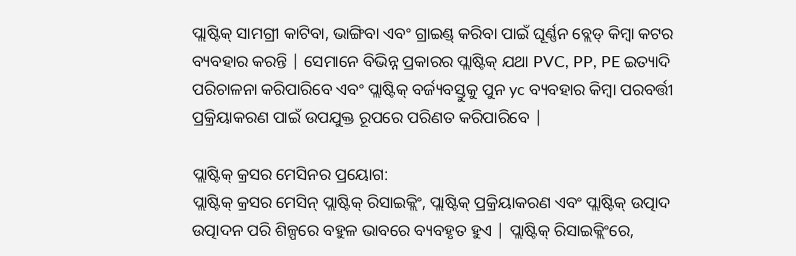ପ୍ଲାଷ୍ଟିକ୍ ସାମଗ୍ରୀ କାଟିବା, ଭାଙ୍ଗିବା ଏବଂ ଗ୍ରାଇଣ୍ଡ୍ କରିବା ପାଇଁ ଘୂର୍ଣ୍ଣନ ବ୍ଲେଡ୍ କିମ୍ବା କଟର ବ୍ୟବହାର କରନ୍ତି | ସେମାନେ ବିଭିନ୍ନ ପ୍ରକାରର ପ୍ଲାଷ୍ଟିକ୍ ଯଥା PVC, PP, PE ଇତ୍ୟାଦି ପରିଚାଳନା କରିପାରିବେ ଏବଂ ପ୍ଲାଷ୍ଟିକ୍ ବର୍ଜ୍ୟବସ୍ତୁକୁ ପୁନ yc ବ୍ୟବହାର କିମ୍ବା ପରବର୍ତ୍ତୀ ପ୍ରକ୍ରିୟାକରଣ ପାଇଁ ଉପଯୁକ୍ତ ରୂପରେ ପରିଣତ କରିପାରିବେ |

ପ୍ଲାଷ୍ଟିକ୍ କ୍ରସର ମେସିନର ପ୍ରୟୋଗ:
ପ୍ଲାଷ୍ଟିକ୍ କ୍ରସର ମେସିନ୍ ପ୍ଲାଷ୍ଟିକ୍ ରିସାଇକ୍ଲିଂ, ପ୍ଲାଷ୍ଟିକ୍ ପ୍ରକ୍ରିୟାକରଣ ଏବଂ ପ୍ଲାଷ୍ଟିକ୍ ଉତ୍ପାଦ ଉତ୍ପାଦନ ପରି ଶିଳ୍ପରେ ବହୁଳ ଭାବରେ ବ୍ୟବହୃତ ହୁଏ | ପ୍ଲାଷ୍ଟିକ୍ ରିସାଇକ୍ଲିଂରେ,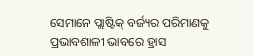ସେମାନେ ପ୍ଲାଷ୍ଟିକ୍ ବର୍ଜ୍ୟର ପରିମାଣକୁ ପ୍ରଭାବଶାଳୀ ଭାବରେ ହ୍ରାସ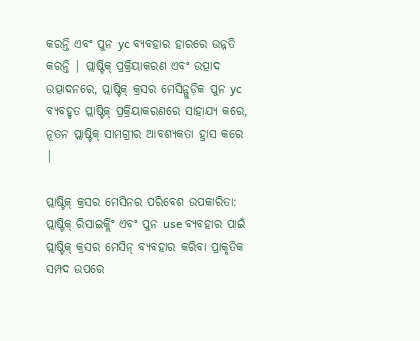କରନ୍ତି ଏବଂ ପୁନ yc ବ୍ୟବହାର ହାରରେ ଉନ୍ନତି କରନ୍ତି | ପ୍ଲାଷ୍ଟିକ୍ ପ୍ରକ୍ରିୟାକରଣ ଏବଂ ଉତ୍ପାଦ ଉତ୍ପାଦନରେ, ପ୍ଲାଷ୍ଟିକ୍ କ୍ରସର ମେସିନ୍ଗୁଡ଼ିକ ପୁନ yc ବ୍ୟବହୃତ ପ୍ଲାଷ୍ଟିକ୍ ପ୍ରକ୍ରିୟାକରଣରେ ସାହାଯ୍ୟ କରେ, ନୂତନ ପ୍ଲାଷ୍ଟିକ୍ ସାମଗ୍ରୀର ଆବଶ୍ୟକତା ହ୍ରାସ କରେ |

ପ୍ଲାଷ୍ଟିକ୍ କ୍ରସର ମେସିନର ପରିବେଶ ଉପକାରିତା:
ପ୍ଲାଷ୍ଟିକ୍ ରିସାଇକ୍ଲିଂ ଏବଂ ପୁନ use ବ୍ୟବହାର ପାଇଁ ପ୍ଲାଷ୍ଟିକ୍ କ୍ରସର ମେସିନ୍ ବ୍ୟବହାର କରିବା ପ୍ରାକୃତିକ ସମ୍ପଦ ଉପରେ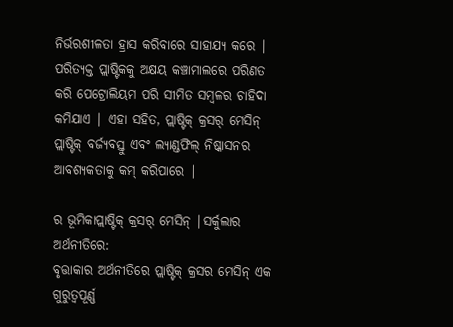ନିର୍ଭରଶୀଳତା ହ୍ରାସ କରିବାରେ ସାହାଯ୍ୟ କରେ | ପରିତ୍ୟକ୍ତ ପ୍ଲାଷ୍ଟିକକୁ ଅକ୍ଷୟ କଞ୍ଚାମାଲରେ ପରିଣତ କରି ପେଟ୍ରୋଲିୟମ ପରି ସୀମିତ ସମ୍ବଳର ଚାହିଦା କମିଯାଏ | ଏହା ସହିତ, ପ୍ଲାଷ୍ଟିକ୍ କ୍ରସର୍ ମେସିନ୍ ପ୍ଲାଷ୍ଟିକ୍ ବର୍ଜ୍ୟବସ୍ତୁ ଏବଂ ଲ୍ୟାଣ୍ଡଫିଲ୍ ନିଷ୍କାସନର ଆବଶ୍ୟକତାକୁ କମ୍ କରିପାରେ |

ର ଭୂମିକାପ୍ଲାଷ୍ଟିକ୍ କ୍ରସର୍ ମେସିନ୍ |ସର୍କୁଲାର ଅର୍ଥନୀତିରେ:
ବୃତ୍ତାକାର ଅର୍ଥନୀତିରେ ପ୍ଲାଷ୍ଟିକ୍ କ୍ରସର ମେସିନ୍ ଏକ ଗୁରୁତ୍ୱପୂର୍ଣ୍ଣ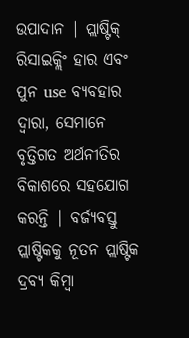ଉପାଦାନ | ପ୍ଲାଷ୍ଟିକ୍ ରିସାଇକ୍ଲିଂ ହାର ଏବଂ ପୁନ use ବ୍ୟବହାର ଦ୍ୱାରା, ସେମାନେ ବୃତ୍ତିଗତ ଅର୍ଥନୀତିର ବିକାଶରେ ସହଯୋଗ କରନ୍ତି | ବର୍ଜ୍ୟବସ୍ତୁ ପ୍ଲାଷ୍ଟିକକୁ ନୂତନ ପ୍ଲାଷ୍ଟିକ ଦ୍ରବ୍ୟ କିମ୍ବା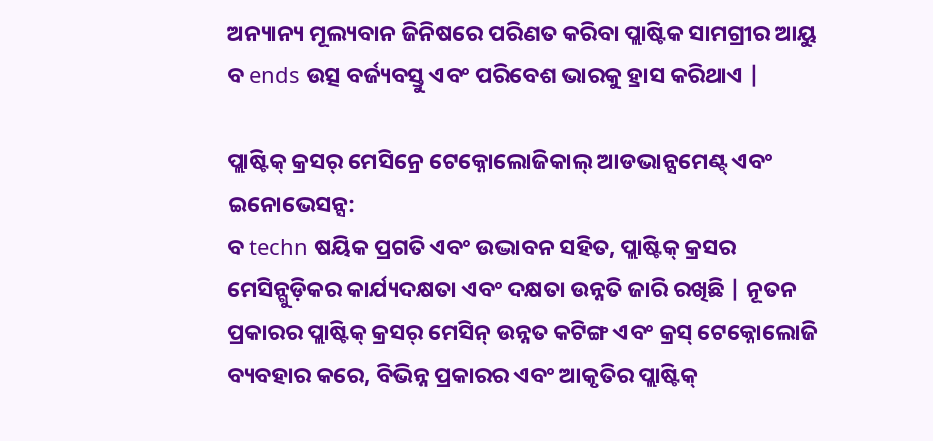ଅନ୍ୟାନ୍ୟ ମୂଲ୍ୟବାନ ଜିନିଷରେ ପରିଣତ କରିବା ପ୍ଲାଷ୍ଟିକ ସାମଗ୍ରୀର ଆୟୁ ବ ends ଉତ୍ସ ବର୍ଜ୍ୟବସ୍ତୁ ଏବଂ ପରିବେଶ ଭାରକୁ ହ୍ରାସ କରିଥାଏ |

ପ୍ଲାଷ୍ଟିକ୍ କ୍ରସର୍ ମେସିନ୍ରେ ଟେକ୍ନୋଲୋଜିକାଲ୍ ଆଡଭାନ୍ସମେଣ୍ଟ୍ ଏବଂ ଇନୋଭେସନ୍ସ:
ବ techn ଷୟିକ ପ୍ରଗତି ଏବଂ ଉଦ୍ଭାବନ ସହିତ, ପ୍ଲାଷ୍ଟିକ୍ କ୍ରସର ମେସିନ୍ଗୁଡ଼ିକର କାର୍ଯ୍ୟଦକ୍ଷତା ଏବଂ ଦକ୍ଷତା ଉନ୍ନତି ଜାରି ରଖିଛି | ନୂତନ ପ୍ରକାରର ପ୍ଲାଷ୍ଟିକ୍ କ୍ରସର୍ ମେସିନ୍ ଉନ୍ନତ କଟିଙ୍ଗ ଏବଂ କ୍ରସ୍ ଟେକ୍ନୋଲୋଜି ବ୍ୟବହାର କରେ, ବିଭିନ୍ନ ପ୍ରକାରର ଏବଂ ଆକୃତିର ପ୍ଲାଷ୍ଟିକ୍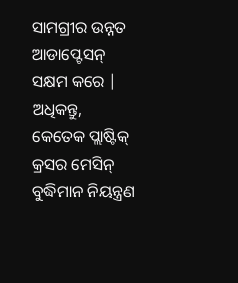ସାମଗ୍ରୀର ଉନ୍ନତ ଆଡାପ୍ଟେସନ୍ ସକ୍ଷମ କରେ | ଅଧିକନ୍ତୁ, କେତେକ ପ୍ଲାଷ୍ଟିକ୍ କ୍ରସର ମେସିନ୍ ବୁଦ୍ଧିମାନ ନିୟନ୍ତ୍ରଣ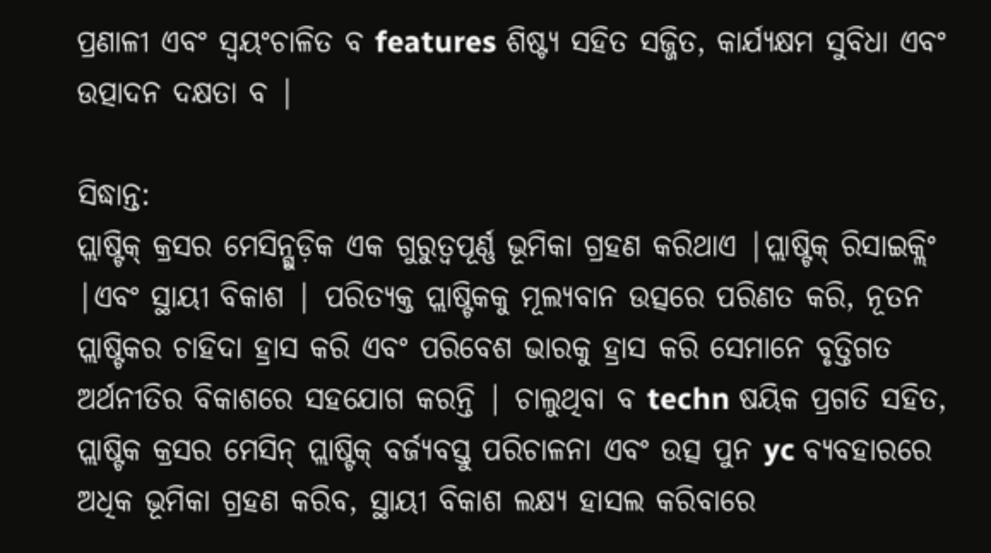ପ୍ରଣାଳୀ ଏବଂ ସ୍ୱୟଂଚାଳିତ ବ features ଶିଷ୍ଟ୍ୟ ସହିତ ସଜ୍ଜିତ, କାର୍ଯ୍ୟକ୍ଷମ ସୁବିଧା ଏବଂ ଉତ୍ପାଦନ ଦକ୍ଷତା ବ |

ସିଦ୍ଧାନ୍ତ:
ପ୍ଲାଷ୍ଟିକ୍ କ୍ରସର ମେସିନ୍ଗୁଡ଼ିକ ଏକ ଗୁରୁତ୍ୱପୂର୍ଣ୍ଣ ଭୂମିକା ଗ୍ରହଣ କରିଥାଏ |ପ୍ଲାଷ୍ଟିକ୍ ରିସାଇକ୍ଲିଂ |ଏବଂ ସ୍ଥାୟୀ ବିକାଶ | ପରିତ୍ୟକ୍ତ ପ୍ଲାଷ୍ଟିକକୁ ମୂଲ୍ୟବାନ ଉତ୍ସରେ ପରିଣତ କରି, ନୂତନ ପ୍ଲାଷ୍ଟିକର ଚାହିଦା ହ୍ରାସ କରି ଏବଂ ପରିବେଶ ଭାରକୁ ହ୍ରାସ କରି ସେମାନେ ବୃତ୍ତିଗତ ଅର୍ଥନୀତିର ବିକାଶରେ ସହଯୋଗ କରନ୍ତି | ଚାଲୁଥିବା ବ techn ଷୟିକ ପ୍ରଗତି ସହିତ, ପ୍ଲାଷ୍ଟିକ କ୍ରସର ମେସିନ୍ ପ୍ଲାଷ୍ଟିକ୍ ବର୍ଜ୍ୟବସ୍ତୁ ପରିଚାଳନା ଏବଂ ଉତ୍ସ ପୁନ yc ବ୍ୟବହାରରେ ଅଧିକ ଭୂମିକା ଗ୍ରହଣ କରିବ, ସ୍ଥାୟୀ ବିକାଶ ଲକ୍ଷ୍ୟ ହାସଲ କରିବାରେ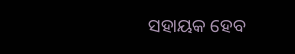ସହାୟକ ହେବ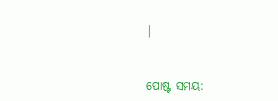|


ପୋଷ୍ଟ ସମୟ: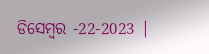ଡିସେମ୍ବର -22-2023 |